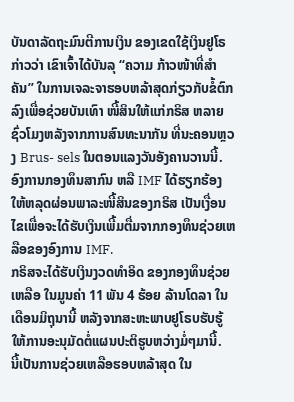ບັນດາລັດຖະມົນຕີການເງິນ ຂອງເຂດໃຊ້ເງິນຢູໂຣ ກ່າວວ່າ ເຂົາເຈົ້າໄດ້ບັນລຸ “ຄວາມ ກ້າວໜ້າທີ່ສຳຄັນ” ໃນການເຈລະຈາຮອບຫລ້າສຸດກ່ຽວກັບຂໍ້ຕົກລົງເພື່ອຊ່ວຍບັນເທົາ ໜີ້ສິນໃຫ້ແກ່ກຣິສ ຫລາຍຊົ່ວໂມງຫລັງຈາກການສົນທະນາກັນ ທີ່ນະຄອນຫຼວງ Brus- sels ໃນຕອນແລງວັນອັງຄານວານນີ້.
ອົງການກອງທຶນສາກົນ ຫລື IMF ໄດ້ຮຽກຮ້ອງໃຫ້ຫລຸດຜ່ອນພາລະໜີ້ສິນຂອງກຣິສ ເປັນເງື່ອນໄຂເພື່ອຈະໄດ້ຮັບເງິນເພີ້ມຕື່ມຈາກກອງທຶນຊ່ວຍເຫລືອຂອງອົງການ IMF.
ກຣິສຈະໄດ້ຮັບເງິນງວດທຳອິດ ຂອງກອງທຶນຊ່ວຍເຫລືອ ໃນມູນຄ່າ 11 ພັນ 4 ຮ້ອຍ ລ້ານໂດລາ ໃນເດືອນມິຖຸນານີ້ ຫລັງຈາກສະຫະພາບຢູໂຣບຮັບຮູ້ ໃຫ້ການອະນຸມັດຕໍ່ແຜນປະຕິຮູບຫວ່າງມໍ່ໆມານີ້.
ນີ້ເປັນການຊ່ວຍເຫລືອຮອບຫລ້າສຸດ ໃນ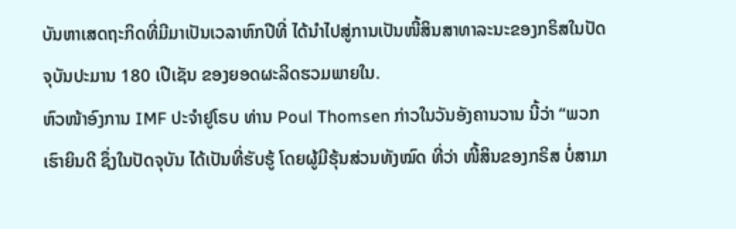ບັນຫາເສດຖະກິດທີ່ມີມາເປັນເວລາຫົກປີທີ່ ໄດ້ນຳໄປສູ່ການເປັນໜີ້ສິນສາທາລະນະຂອງກຣິສໃນປັດຈຸບັນປະມານ 180 ເປີເຊັນ ຂອງຍອດຜະລິດຮວມພາຍໃນ.
ຫົວໜ້າອົງການ IMF ປະຈຳຢູໂຣບ ທ່ານ Poul Thomsen ກ່າວໃນວັນອັງຄານວານ ນີ້ວ່າ “ພວກເຮົາຍິນດີ ຊຶ່ງໃນປັດຈຸບັນ ໄດ້ເປັນທີ່ຮັບຮູ້ ໂດຍຜູ້ມີຮຸ້ນສ່ວນທັງໝົດ ທີ່ວ່າ ໜີ້ສິນຂອງກຣິສ ບໍ່ສາມາ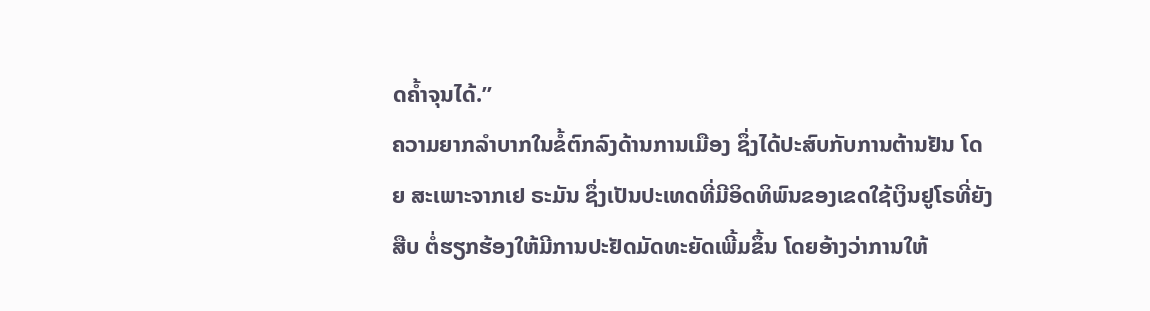ດຄໍ້າຈຸນໄດ້.”
ຄວາມຍາກລຳບາກໃນຂໍ້ຕົກລົງດ້ານການເມືອງ ຊຶ່ງໄດ້ປະສົບກັບການຕ້ານຢັນ ໂດຍ ສະເພາະຈາກເຢ ຣະມັນ ຊຶ່ງເປັນປະເທດທີ່ມີອິດທິພົນຂອງເຂດໃຊ້ເງິນຢູໂຣທີ່ຍັງສືບ ຕໍ່ຮຽກຮ້ອງໃຫ້ມີການປະຢັດມັດທະຍັດເພີ້ມຂຶ້ນ ໂດຍອ້າງວ່າການໃຫ້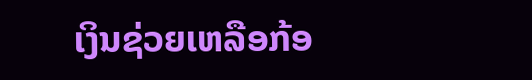ເງິນຊ່ວຍເຫລືອກ້ອ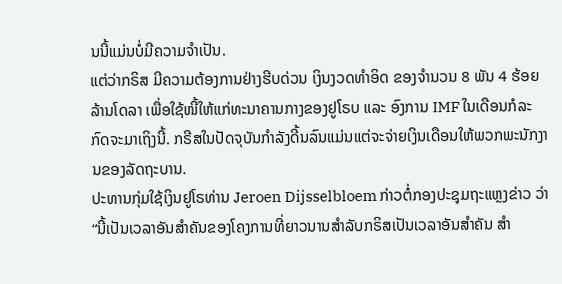ນນີ້ແມ່ນບໍ່ມີຄວາມຈຳເປັນ.
ແຕ່ວ່າກຣິສ ມີຄວາມຕ້ອງການຢ່າງຮີບດ່ວນ ເງິນງວດທຳອິດ ຂອງຈຳນວນ 8 ພັນ 4 ຮ້ອຍລ້ານໂດລາ ເພື່ອໃຊ້ໜີ້ໃຫ້ແກ່ທະນາຄານກາງຂອງຢູໂຣບ ແລະ ອົງການ IMF ໃນເດືອນກໍລະກົດຈະມາເຖິງນີ້. ກຣີສໃນປັດຈຸບັນກຳລັງດີ້ນລົນແມ່ນແຕ່ຈະຈ່າຍເງິນເດືອນໃຫ້ພວກພະນັກງານຂອງລັດຖະບານ.
ປະທານກຸ່ມໃຊ້ເງິນຢູໂຣທ່ານ Jeroen Dijsselbloem ກ່າວຕໍ່ກອງປະຊຸມຖະແຫຼງຂ່າວ ວ່າ “ນີ້ເປັນເວລາອັນສຳຄັນຂອງໂຄງການທີ່ຍາວນານສຳລັບກຣິສເປັນເວລາອັນສຳຄັນ ສຳ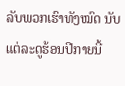ລັບພວກເຮົາທັງໝົດ ນັບແຕ່ລະດູຮ້ອນປີກາຍນີ້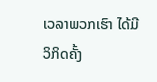ເວລາພວກເຮົາ ໄດ້ມີວິກິດຄັ້ງ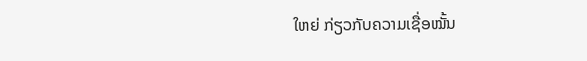ໃຫຍ່ ກ່ຽວກັບຄວາມເຊື່ອໝັ້ນ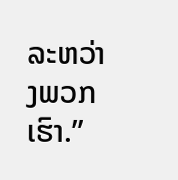ລະຫວ່າງພວກເຮົາ.”